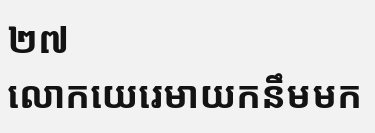២៧
លោកយេរេមាយកនឹមមក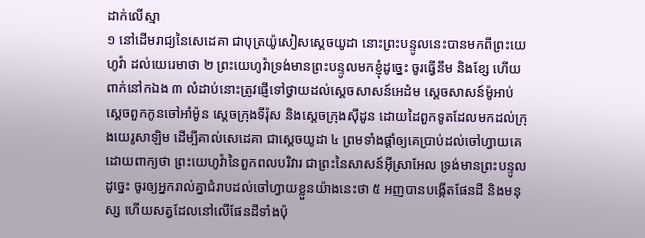ដាក់លើស្មា
១ នៅដើមរាជ្យនៃសេដេគា ជាបុត្រយ៉ូសៀសស្តេចយូដា នោះព្រះបន្ទូលនេះបានមកពីព្រះយេហូវ៉ា ដល់យេរេមាថា ២ ព្រះយេហូវ៉ាទ្រង់មានព្រះបន្ទូលមកខ្ញុំដូច្នេះ ចូរធ្វើនឹម និងខ្សែ ហើយពាក់នៅកឯង ៣ លំដាប់នោះត្រូវផ្ញើទៅថ្វាយដល់ស្តេចសាសន៍អេដំម ស្តេចសាសន៍ម៉ូអាប់ ស្តេចពួកកូនចៅអាំម៉ូន ស្តេចក្រុងទីរ៉ុស និងស្តេចក្រុងស៊ីដូន ដោយដៃពួកទូតដែលមកដល់ក្រុងយេរូសាឡិម ដើម្បីគាល់សេដេគា ជាស្តេចយូដា ៤ ព្រមទាំងផ្តាំឲ្យគេប្រាប់ដល់ចៅហ្វាយគេ ដោយពាក្យថា ព្រះយេហូវ៉ានៃពួកពលបរិវារ ជាព្រះនៃសាសន៍អ៊ីស្រាអែល ទ្រង់មានព្រះបន្ទូលដូច្នេះ ចូរឲ្យអ្នករាល់គ្នាជំរាបដល់ចៅហ្វាយខ្លួនយ៉ាងនេះថា ៥ អញបានបង្កើតផែនដី និងមនុស្ស ហើយសត្វដែលនៅលើផែនដីទាំងប៉ុ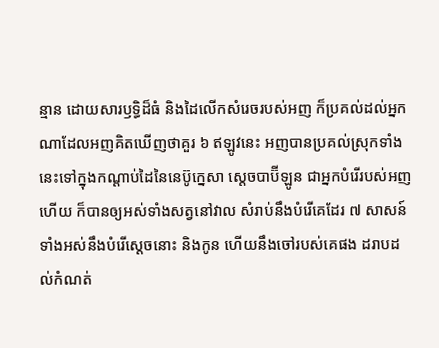ន្មាន ដោយសារឫទ្ធិដ៏ធំ និងដៃលើកសំរេចរបស់អញ ក៏ប្រគល់ដល់អ្នកណាដែលអញគិតឃើញថាគួរ ៦ ឥឡូវនេះ អញបានប្រគល់ស្រុកទាំងនេះទៅក្នុងកណ្តាប់ដៃនៃនេប៊ូក្នេសា ស្តេចបាប៊ីឡូន ជាអ្នកបំរើរបស់អញហើយ ក៏បានឲ្យអស់ទាំងសត្វនៅវាល សំរាប់នឹងបំរើគេដែរ ៧ សាសន៍ទាំងអស់នឹងបំរើស្តេចនោះ និងកូន ហើយនឹងចៅរបស់គេផង ដរាបដល់កំណត់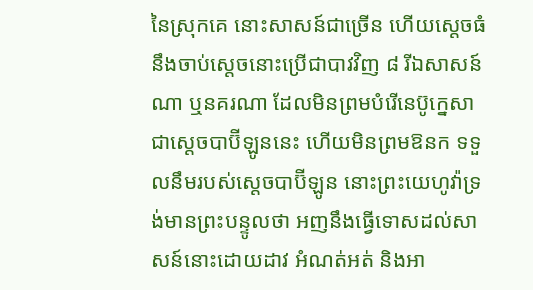នៃស្រុកគេ នោះសាសន៍ជាច្រើន ហើយស្តេចធំនឹងចាប់ស្តេចនោះប្រើជាបាវវិញ ៨ រីឯសាសន៍ណា ឬនគរណា ដែលមិនព្រមបំរើនេប៊ូក្នេសា ជាស្តេចបាប៊ីឡូននេះ ហើយមិនព្រមឱនក ទទួលនឹមរបស់ស្តេចបាប៊ីឡូន នោះព្រះយេហូវ៉ាទ្រង់មានព្រះបន្ទូលថា អញនឹងធ្វើទោសដល់សាសន៍នោះដោយដាវ អំណត់អត់ និងអា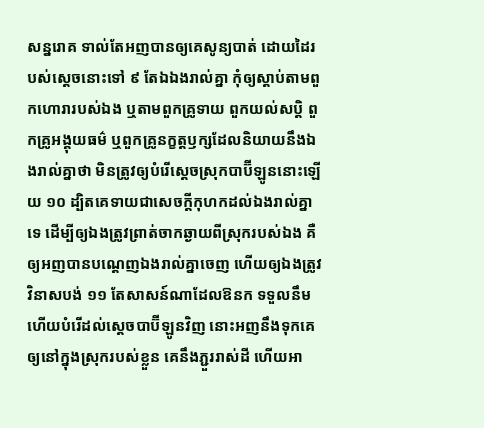សន្នរោគ ទាល់តែអញបានឲ្យគេសូន្យបាត់ ដោយដៃរបស់ស្តេចនោះទៅ ៩ តែឯឯងរាល់គ្នា កុំឲ្យស្តាប់តាមពួកហោរារបស់ឯង ឬតាមពួកគ្រូទាយ ពួកយល់សប្តិ ពួកគ្រូអង្គុយធម៌ ឬពួកគ្រូនក្ខត្តឫក្សដែលនិយាយនឹងឯងរាល់គ្នាថា មិនត្រូវឲ្យបំរើស្តេចស្រុកបាប៊ីឡូននោះឡើយ ១០ ដ្បិតគេទាយជាសេចក្តីកុហកដល់ឯងរាល់គ្នាទេ ដើម្បីឲ្យឯងត្រូវព្រាត់ចាកឆ្ងាយពីស្រុករបស់ឯង គឺឲ្យអញបានបណ្តេញឯងរាល់គ្នាចេញ ហើយឲ្យឯងត្រូវវិនាសបង់ ១១ តែសាសន៍ណាដែលឱនក ទទួលនឹម ហើយបំរើដល់ស្តេចបាប៊ីឡូនវិញ នោះអញនឹងទុកគេ ឲ្យនៅក្នុងស្រុករបស់ខ្លួន គេនឹងភ្ជួររាស់ដី ហើយអា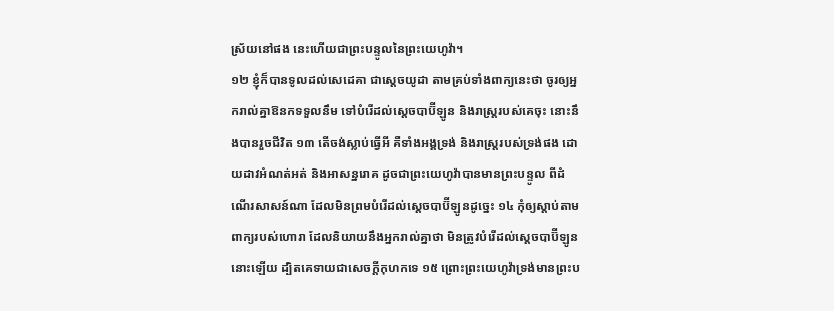ស្រ័យនៅផង នេះហើយជាព្រះបន្ទូលនៃព្រះយេហូវ៉ា។
១២ ខ្ញុំក៏បានទូលដល់សេដេគា ជាស្តេចយូដា តាមគ្រប់ទាំងពាក្យនេះថា ចូរឲ្យអ្នករាល់គ្នាឱនកទទួលនឹម ទៅបំរើដល់ស្តេចបាប៊ីឡូន និងរាស្ត្ររបស់គេចុះ នោះនឹងបានរួចជីវិត ១៣ តើចង់ស្លាប់ធ្វើអី គឺទាំងអង្គទ្រង់ និងរាស្ត្ររបស់ទ្រង់ផង ដោយដាវអំណត់អត់ និងអាសន្នរោគ ដូចជាព្រះយេហូវ៉ាបានមានព្រះបន្ទូល ពីដំណើរសាសន៍ណា ដែលមិនព្រមបំរើដល់ស្តេចបាប៊ីឡូនដូច្នេះ ១៤ កុំឲ្យស្តាប់តាមពាក្យរបស់ហោរា ដែលនិយាយនឹងអ្នករាល់គ្នាថា មិនត្រូវបំរើដល់ស្តេចបាប៊ីឡូននោះឡើយ ដ្បិតគេទាយជាសេចក្តីកុហកទេ ១៥ ព្រោះព្រះយេហូវ៉ាទ្រង់មានព្រះប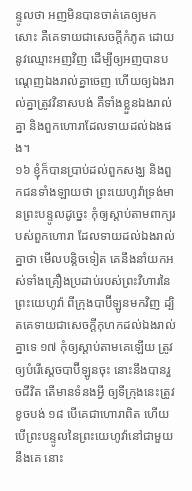ន្ទូលថា អញមិនបានចាត់គេឲ្យមកសោះ គឺគេទាយជាសេចក្តីកំភូត ដោយនូវឈ្មោះអញវិញ ដើម្បីឲ្យអញបានបណ្តេញឯងរាល់គ្នាចេញ ហើយឲ្យឯងរាល់គ្នាត្រូវវិនាសបង់ គឺទាំងខ្លួនឯងរាល់គ្នា និងពួកហោរាដែលទាយដល់ឯងផង។
១៦ ខ្ញុំក៏បានប្រាប់ដល់ពួកសង្ឃ និងពួកជនទាំងឡាយថា ព្រះយេហូវ៉ាទ្រង់មានព្រះបន្ទូលដូច្នេះ កុំឲ្យស្តាប់តាមពាក្យរបស់ពួកហោរា ដែលទាយដល់ឯងរាល់គ្នាថា មើលបន្តិចទៀត គេនឹងនាំយកអស់ទាំងគ្រឿងប្រដាប់របស់ព្រះវិហារនៃព្រះយេហូវ៉ា ពីក្រុងបាប៊ីឡូនមកវិញ ដ្បិតគេទាយជាសេចក្តីកុហកដល់ឯងរាល់គ្នាទេ ១៧ កុំឲ្យស្តាប់តាមគេឡើយ ត្រូវឲ្យបំរើស្តេចបាប៊ីឡូនចុះ នោះនឹងបានរួចជីវិត តើមានទំនងអ្វី ឲ្យទីក្រុងនេះត្រូវខូចបង់ ១៨ បើគេជាហោរាពិត ហើយបើព្រះបន្ទូលនៃព្រះយេហូវ៉ានៅជាមួយនឹងគេ នោះ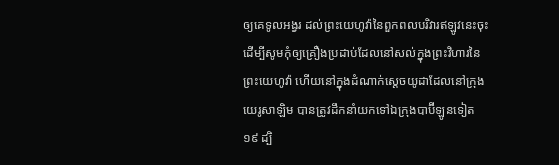ឲ្យគេទូលអង្វរ ដល់ព្រះយេហូវ៉ានៃពួកពលបរិវារឥឡូវនេះចុះ ដើម្បីសូមកុំឲ្យគ្រឿងប្រដាប់ដែលនៅសល់ក្នុងព្រះវិហារនៃព្រះយេហូវ៉ា ហើយនៅក្នុងដំណាក់ស្តេចយូដាដែលនៅក្រុងយេរូសាឡិម បានត្រូវដឹកនាំយកទៅឯក្រុងបាប៊ីឡូនទៀត ១៩ ដ្បិ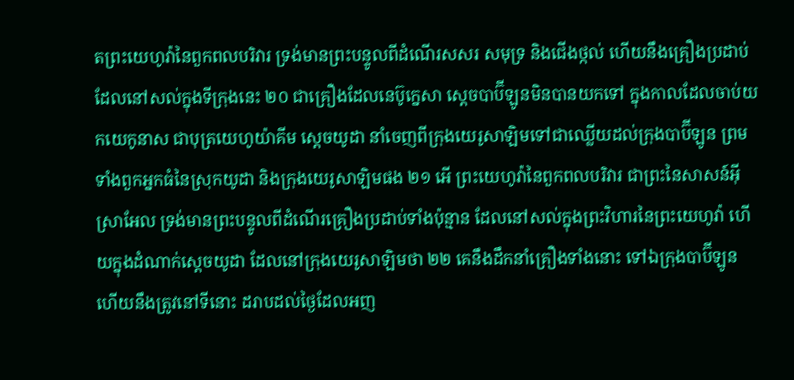តព្រះយេហូវ៉ានៃពួកពលបរិវារ ទ្រង់មានព្រះបន្ទូលពីដំណើរសសរ សមុទ្រ និងជើងថ្កល់ ហើយនឹងគ្រឿងប្រដាប់ដែលនៅសល់ក្នុងទីក្រុងនេះ ២០ ជាគ្រឿងដែលនេប៊ូក្នេសា ស្តេចបាប៊ីឡូនមិនបានយកទៅ ក្នុងកាលដែលចាប់យកយេកូនាស ជាបុត្រយេហូយ៉ាគីម ស្តេចយូដា នាំចេញពីក្រុងយេរូសាឡិមទៅជាឈ្លើយដល់ក្រុងបាប៊ីឡូន ព្រមទាំងពួកអ្នកធំនៃស្រុកយូដា និងក្រុងយេរូសាឡិមផង ២១ អើ ព្រះយេហូវ៉ានៃពួកពលបរិវារ ជាព្រះនៃសាសន៍អ៊ីស្រាអែល ទ្រង់មានព្រះបន្ទូលពីដំណើរគ្រឿងប្រដាប់ទាំងប៉ុន្មាន ដែលនៅសល់ក្នុងព្រះវិហារនៃព្រះយេហូវ៉ា ហើយក្នុងដំណាក់ស្តេចយូដា ដែលនៅក្រុងយេរូសាឡិមថា ២២ គេនឹងដឹកនាំគ្រឿងទាំងនោះ ទៅឯក្រុងបាប៊ីឡូន ហើយនឹងត្រូវនៅទីនោះ ដរាបដល់ថ្ងៃដែលអញ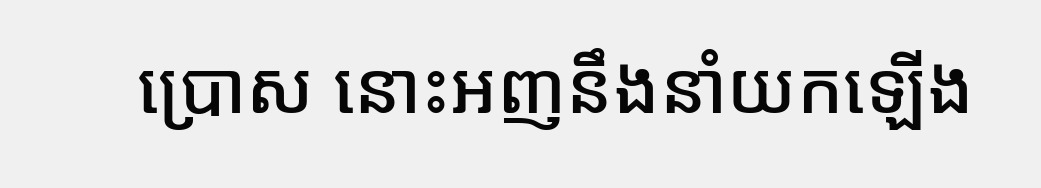ប្រោស នោះអញនឹងនាំយកឡើង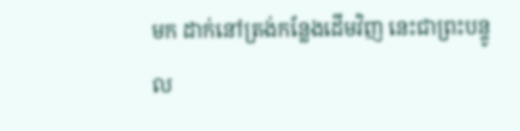មក ដាក់នៅត្រង់កន្លែងដើមវិញ នេះជាព្រះបន្ទូល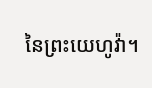នៃព្រះយេហូវ៉ា។